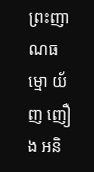ព្រះញាណធម្មោ យ័ញ ញឿង អនិ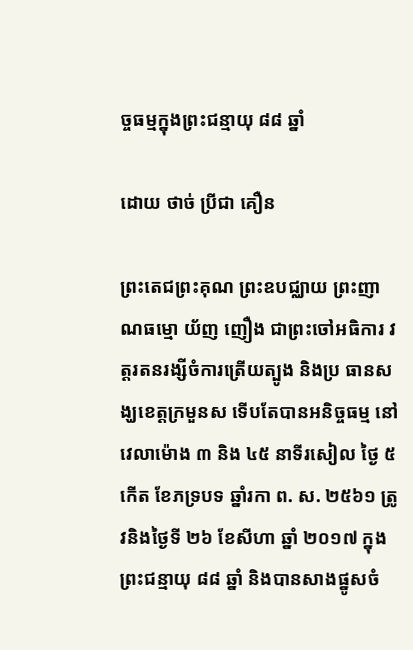ច្ចធម្មក្នុងព្រះជន្មាយុ ៨៨ ឆ្នាំ

ដោយ ថាច់ ប្រីជា គឿន

ព្រះតេជព្រះគុណ ព្រះឧបជ្ឈាយ ព្រះញាណធម្មោ យ័ញ ញឿង ជាព្រះចៅអធិការ វត្តរតនរង្សីចំការត្រើយត្បូង និងប្រ ធានសង្ឃខេត្តក្រមួនស ទើបតែបានអនិច្ចធម្ម នៅវេលាម៉ោង ៣ និង ៤៥ នាទីរសៀល ថ្ងៃ ៥ កើត ខែភទ្របទ ឆ្នាំរកា ព. ស. ២៥៦១ ត្រូវនិងថ្ងៃទី ២៦ ខែសីហា ឆ្នាំ ២០១៧ ក្នុងព្រះជន្មាយុ ៨៨ ឆ្នាំ និងបានសាងផ្នូសចំ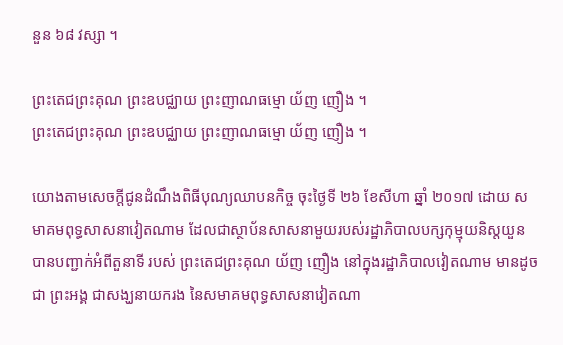នួន ៦៨ វស្សា ។

ព្រះតេជព្រះគុណ ព្រះឧបជ្ឈាយ ព្រះញាណធម្មោ យ័ញ ញឿង ។
ព្រះតេជព្រះគុណ ព្រះឧបជ្ឈាយ ព្រះញាណធម្មោ យ័ញ ញឿង ។

យោងតាមសេចក្ដីជូនដំណឹងពិធីបុណ្យឈាបនកិច្ច ចុះថ្ងៃទី ២៦ ខែសីហា ឆ្នាំ ២០១៧ ដោយ សមាគមពុទ្ធសាសនាវៀតណាម ដែលជាស្ថាប័នសាសនាមួយរបស់រដ្ឋាភិបាលបក្សកុម្មុយនិស្តយួន បានបញ្ជាក់អំពីតួនាទី របស់ ព្រះតេជព្រះគុណ យ័ញ ញឿង នៅក្នុងរដ្ឋាភិបាលវៀតណាម មានដូចជា ព្រះអង្គ ជាសង្ឃនាយករង នៃសមាគមពុទ្ធសាសនាវៀតណា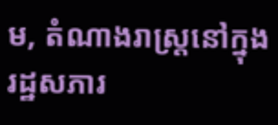ម, តំណាងរាស្ត្រនៅក្នុងរដ្ឋសភារ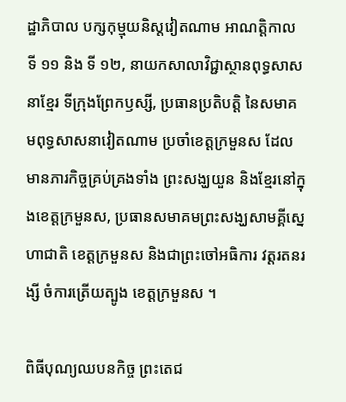ដ្ឋាភិបាល បក្សកុម្មុយនិស្តវៀតណាម អាណត្តិកាល ទី ១១ និង ទី ១២, នាយកសាលាវិជ្ជាស្ថានពុទ្ធសាសនាខ្មែរ ទីក្រុងព្រែកឫស្សី, ប្រធានប្រតិបត្តិ នៃសមាគមពុទ្ធសាសនាវៀតណាម ប្រចាំខេត្តក្រមួនស ដែលមានភារកិច្ចគ្រប់គ្រងទាំង ព្រះសង្ឃយួន និងខ្មែរនៅក្នុងខេត្តក្រមួនស, ប្រធានសមាគមព្រះសង្ឃសាមគ្គីស្នេហាជាតិ ខេត្តក្រមួនស និងជាព្រះចៅអធិការ វត្តរតនរង្សី ចំការត្រើយត្បូង ខេត្តក្រមួនស ។

ពិធីបុណ្យឈបនកិច្ច ព្រះតេជ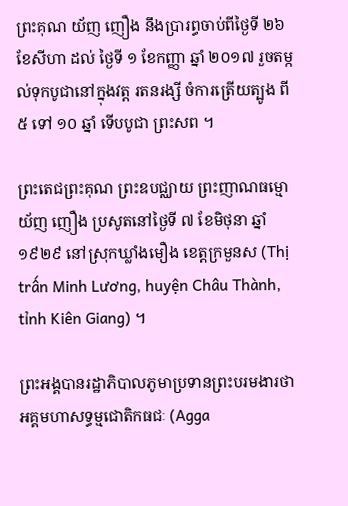ព្រះគុណ យ័ញ ញឿង នឹងប្រារព្ធចាប់ពីថ្ងៃទី ២៦ ខែសីហា ដល់ ថ្ងៃទី ១ ខែកញ្ញា ឆ្នាំ ២០១៧ រួចតម្កល់ទុកបូជានៅក្នុងវត្ត រតនរង្សី ចំការត្រើយត្បូង ពី ៥ ទៅ ១០ ឆ្នាំ ទើបបូជា ព្រះសព ។

ព្រះតេជព្រះគុណ ព្រះឧបជ្ឈាយ ព្រះញាណធម្មោ យ័ញ ញឿង ប្រសូតនៅថ្ងៃទី ៧ ខែមិថុនា ឆ្នាំ ១៩២៩ នៅស្រុកឃ្លាំងមឿង ខេត្តក្រមួនស (Thị trấn Minh Lương, huyện Châu Thành, tỉnh Kiên Giang) ។

ព្រះអង្គបានរដ្ឋាភិបាលភូមាប្រទានព្រះបរមងារថា អគ្គមហាសទ្ធម្មជោតិកធជៈ (Agga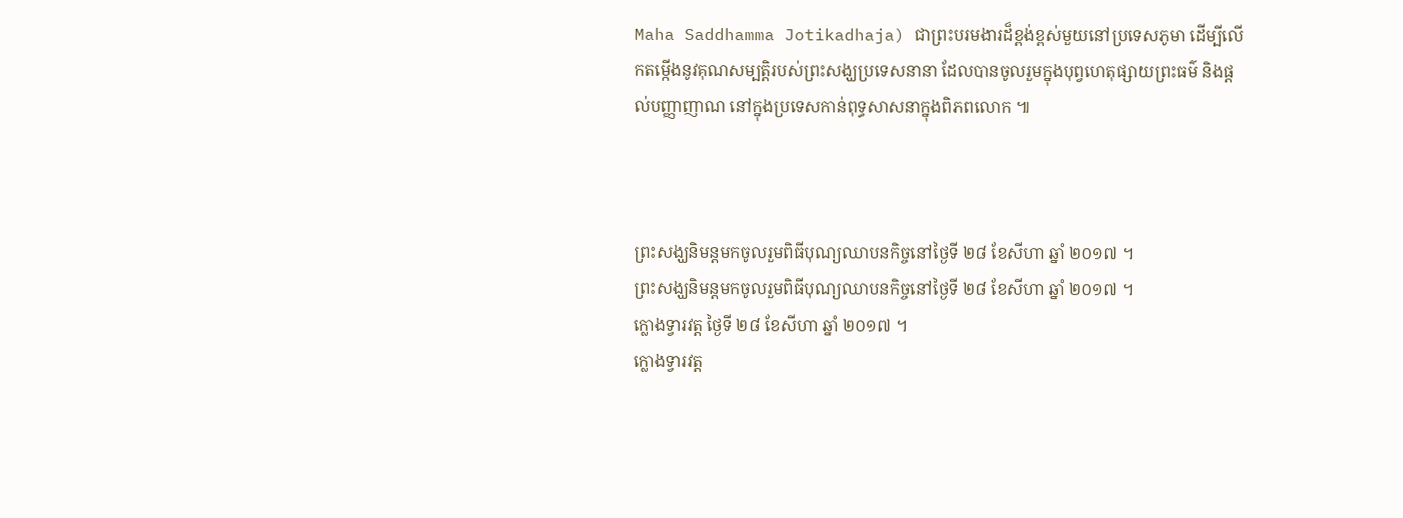Maha Saddhamma Jotikadhaja) ជាព្រះបរមងារដ៏ខ្ពង់ខ្ពស់មួយនៅប្រទេសភូមា ដើម្បីលើកតម្កើងនូវគុណសម្បត្តិរបស់ព្រះសង្ឃប្រទេសនានា ដែលបានចូលរួមក្នុងបុព្វហេតុផ្សាយព្រះធម៌ និងផ្ដល់បញ្ញាញាណ នៅក្នុងប្រទេសកាន់ពុទ្ធសាសនាក្នុងពិភពលោក ៕



ព្រះសង្ឃនិមន្តមកចូលរួមពិធីបុណ្យឈាបនកិច្ចនៅថ្ងៃទី ២៨ ខែសីហា ឆ្នាំ ២០១៧ ។
ព្រះសង្ឃនិមន្តមកចូលរួមពិធីបុណ្យឈាបនកិច្ចនៅថ្ងៃទី ២៨ ខែសីហា ឆ្នាំ ២០១៧ ។
ក្លោងទ្វារវត្ត ថ្ងៃទី ២៨ ខែសីហា ឆ្នាំ ២០១៧ ។
ក្លោងទ្វារវត្ត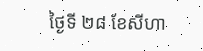ថ្ងៃទី ២៨ ខែសីហា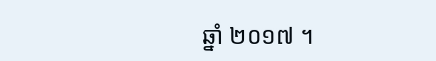ឆ្នាំ ២០១៧ ។